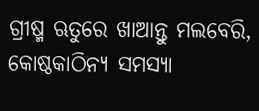ଗ୍ରୀଷ୍ମ ଋତୁରେ ଖାଆନ୍ତୁ ମଲବେରି, କୋଷ୍ଠକାଠିନ୍ୟ ସମସ୍ୟା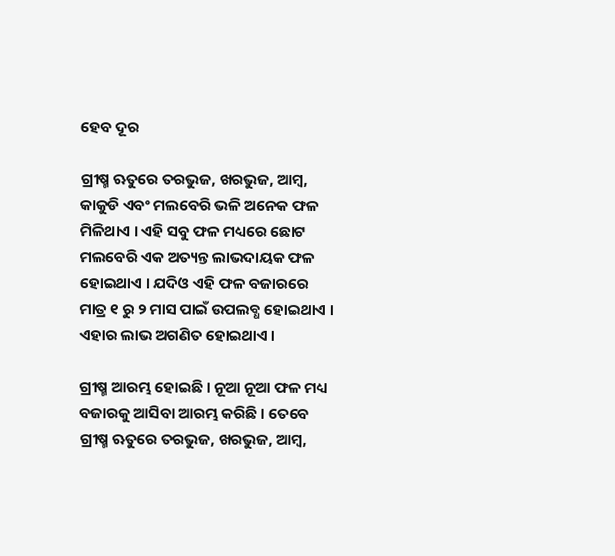ହେବ ଦୂର

ଗ୍ରୀଷ୍ମ ଋତୁରେ ତରଭୁଜ, ଖରଭୁଜ, ଆମ୍ବ, କାକୁଡି ଏବଂ ମଲବେରି ଭଳି ଅନେକ ଫଳ ମିଳିଥାଏ । ଏହି ସବୁ ଫଳ ମଧ୍ୟରେ ଛୋଟ ମଲବେରି ଏକ ଅତ୍ୟନ୍ତ ଲାଭଦାୟକ ଫଳ ହୋଇଥାଏ । ଯଦିଓ ଏହି ଫଳ ବଜାରରେ ମାତ୍ର ୧ ରୁ ୨ ମାସ ପାଇଁ ଉପଲବ୍ଧ ହୋଇଥାଏ । ଏହାର ଲାଭ ଅଗଣିତ ହୋଇଥାଏ ।

ଗ୍ରୀଷ୍ମ ଆରମ୍ଭ ହୋଇଛି । ନୂଆ ନୂଆ ଫଳ ମଧ୍ୟ ବଜାରକୁ ଆସିବା ଆରମ୍ଭ କରିଛି । ତେବେ ଗ୍ରୀଷ୍ମ ଋତୁରେ ତରଭୁଜ, ଖରଭୁଜ, ଆମ୍ବ,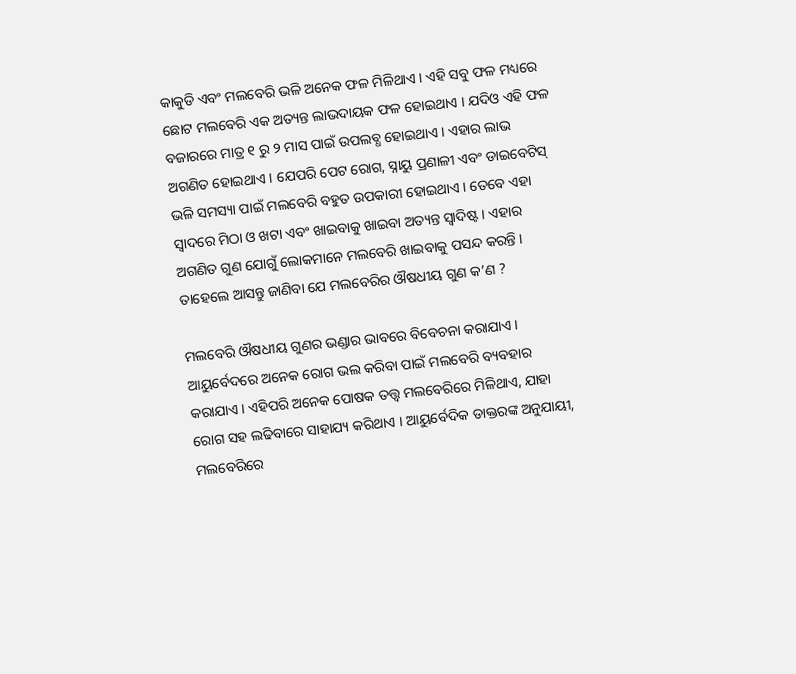କାକୁଡି ଏବଂ ମଲବେରି ଭଳି ଅନେକ ଫଳ ମିଳିଥାଏ । ଏହି ସବୁ ଫଳ ମଧ୍ୟରେ ଛୋଟ ମଲବେରି ଏକ ଅତ୍ୟନ୍ତ ଲାଭଦାୟକ ଫଳ ହୋଇଥାଏ । ଯଦିଓ ଏହି ଫଳ ବଜାରରେ ମାତ୍ର ୧ ରୁ ୨ ମାସ ପାଇଁ ଉପଲବ୍ଧ ହୋଇଥାଏ । ଏହାର ଲାଭ ଅଗଣିତ ହୋଇଥାଏ । ଯେପରି ପେଟ ରୋଗ, ସ୍ନାୟୁ ପ୍ରଣାଳୀ ଏବଂ ଡାଇବେଟିସ୍‌ ଭଳି ସମସ୍ୟା ପାଇଁ ମଲବେରି ବହୁତ ଉପକାରୀ ହୋଇଥାଏ । ତେବେ ଏହା ସ୍ୱାଦରେ ମିଠା ଓ ଖଟା ଏବଂ ଖାଇବାକୁ ଖାଇବା ଅତ୍ୟନ୍ତ ସ୍ୱାଦିଷ୍ଟ । ଏହାର ଅଗଣିତ ଗୁଣ ଯୋଗୁଁ ଲୋକମାନେ ମଲବେରି ଖାଇବାକୁ ପସନ୍ଦ କରନ୍ତି । ତାହେଲେ ଆସନ୍ତୁ ଜାଣିବା ଯେ ମଲବେରିର ଔଷଧୀୟ ଗୁଣ କ’ଣ ?

ମଲବେରି ଔଷଧୀୟ ଗୁଣର ଭଣ୍ଡାର ଭାବରେ ବିବେଚନା କରାଯାଏ । ଆୟୁର୍ବେଦରେ ଅନେକ ରୋଗ ଭଲ କରିବା ପାଇଁ ମଲବେରି ବ୍ୟବହାର କରାଯାଏ । ଏହିପରି ଅନେକ ପୋଷକ ତତ୍ତ୍ୱ ମଲବେରିରେ ମିଳିଥାଏ, ଯାହା ରୋଗ ସହ ଲଢିବାରେ ସାହାଯ୍ୟ କରିଥାଏ । ଆୟୁର୍ବେଦିକ ଡାକ୍ତରଙ୍କ ଅନୁଯାୟୀ, ମଲବେରିରେ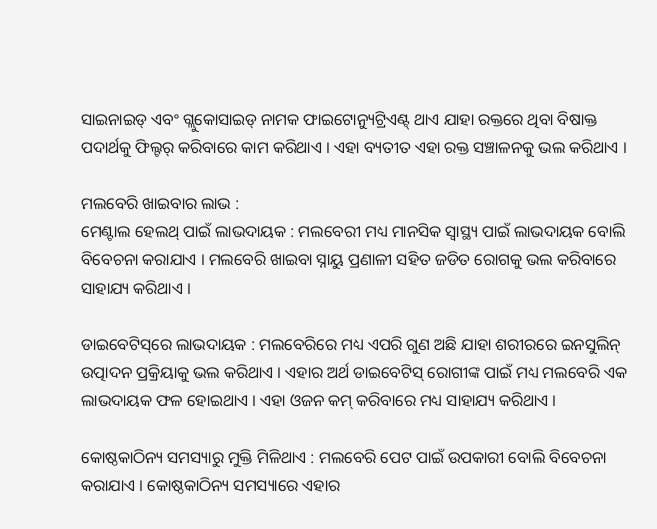ସାଇନାଇଡ୍ ଏବଂ ଗ୍ଲୁକୋସାଇଡ୍ ନାମକ ଫାଇଟୋନ୍ୟୁଟ୍ରିଏଣ୍ଟ୍ ଥାଏ ଯାହା ରକ୍ତରେ ଥିବା ବିଷାକ୍ତ ପଦାର୍ଥକୁ ଫିଲ୍ଟର୍ କରିବାରେ କାମ କରିଥାଏ । ଏହା ବ୍ୟତୀତ ଏହା ରକ୍ତ ସଞ୍ଚାଳନକୁ ଭଲ କରିଥାଏ ।

ମଲବେରି ଖାଇବାର ଲାଭ :
ମେଣ୍ଟାଲ ହେଲଥ୍‌ ପାଇଁ ଲାଭଦାୟକ : ମଲବେରୀ ମଧ୍ୟ ମାନସିକ ସ୍ୱାସ୍ଥ୍ୟ ପାଇଁ ଲାଭଦାୟକ ବୋଲି ବିବେଚନା କରାଯାଏ । ମଲବେରି ଖାଇବା ସ୍ନାୟୁ ପ୍ରଣାଳୀ ସହିତ ଜଡିତ ରୋଗକୁ ଭଲ କରିବାରେ ସାହାଯ୍ୟ କରିଥାଏ ।

ଡାଇବେଟିସ୍‌ରେ ଲାଭଦାୟକ : ମଲବେରିରେ ମଧ୍ୟ ଏପରି ଗୁଣ ଅଛି ଯାହା ଶରୀରରେ ଇନସୁଲିନ୍ ଉତ୍ପାଦନ ପ୍ରକ୍ରିୟାକୁ ଭଲ କରିଥାଏ । ଏହାର ଅର୍ଥ ଡାଇବେଟିସ୍‌ ରୋଗୀଙ୍କ ପାଇଁ ମଧ୍ୟ ମଲବେରି ଏକ ଲାଭଦାୟକ ଫଳ ହୋଇଥାଏ । ଏହା ଓଜନ କମ୍‌ କରିବାରେ ମଧ୍ୟ ସାହାଯ୍ୟ କରିଥାଏ ।

କୋଷ୍ଠକାଠିନ୍ୟ ସମସ୍ୟାରୁ ମୁକ୍ତି ମିଳିଥାଏ : ମଲବେରି ପେଟ ପାଇଁ ଉପକାରୀ ବୋଲି ବିବେଚନା କରାଯାଏ । କୋଷ୍ଠକାଠିନ୍ୟ ସମସ୍ୟାରେ ଏହାର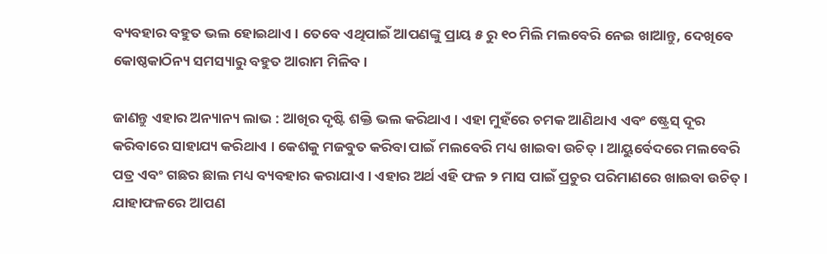ବ୍ୟବହାର ବହୁତ ଭଲ ହୋଇଥାଏ । ତେବେ ଏଥିପାଇଁ ଆପଣଙ୍କୁ ପ୍ରାୟ ୫ ରୁ ୧୦ ମିଲି ମଲବେରି ନେଇ ଖାଆନ୍ତୁ, ଦେଖିବେ କୋଷ୍ଠକାଠିନ୍ୟ ସମସ୍ୟାରୁ ବହୁତ ଆରାମ ମିଳିବ ।

ଜାଣନ୍ତୁ ଏହାର ଅନ୍ୟାନ୍ୟ ଲାଭ : ଆଖିର ଦୃଷ୍ଟି ଶକ୍ତି ଭଲ କରିଥାଏ । ଏହା ମୁହଁରେ ଚମକ ଆଣିଥାଏ ଏବଂ ଷ୍ଟ୍ରେସ୍‌ ଦୂର କରିବାରେ ସାହାଯ୍ୟ କରିଥାଏ । କେଶକୁ ମଜବୁତ କରିବା ପାଇଁ ମଲବେରି ମଧ୍ୟ ଖାଇବା ଉଚିତ୍ । ଆୟୁର୍ବେଦରେ ମଲବେରି ପତ୍ର ଏବଂ ଗଛର ଛାଲ ମଧ୍ୟ ବ୍ୟବହାର କରାଯାଏ । ଏହାର ଅର୍ଥ ଏହି ଫଳ ୨ ମାସ ପାଇଁ ପ୍ରଚୁର ପରିମାଣରେ ଖାଇବା ଉଚିତ୍ । ଯାହାଫଳରେ ଆପଣ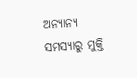ଅନ୍ୟାନ୍ୟ ସମସ୍ୟାରୁ ମୁକ୍ତି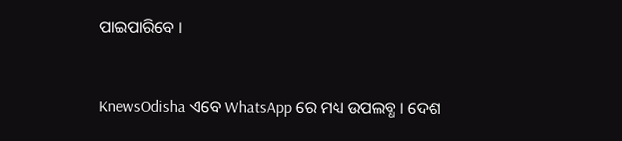ପାଇପାରିବେ ।


KnewsOdisha ଏବେ WhatsApp ରେ ମଧ୍ୟ ଉପଲବ୍ଧ । ଦେଶ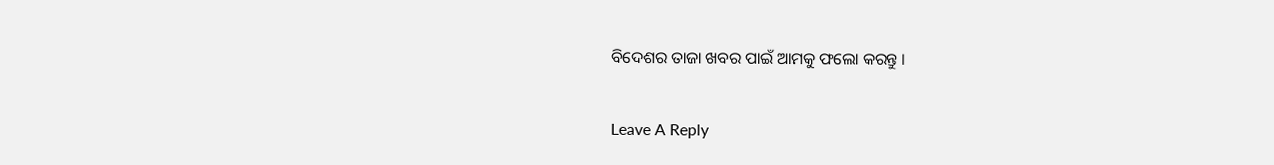ବିଦେଶର ତାଜା ଖବର ପାଇଁ ଆମକୁ ଫଲୋ କରନ୍ତୁ ।

Leave A Reply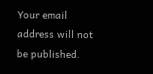Your email address will not be published.